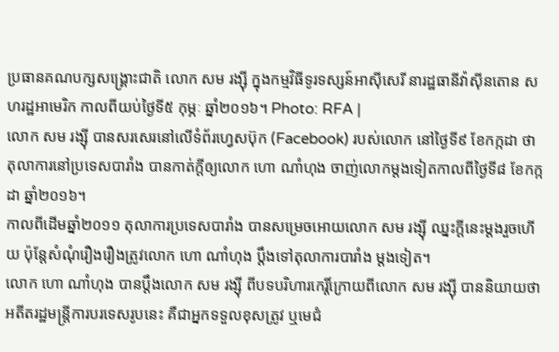ប្រធានគណបក្សសង្គ្រោះជាតិ លោក សម រង្ស៊ី ក្នុងកម្មវិធីទូរទស្សន៍អាស៊ីសេរី នារដ្ឋធានីវ៉ាស៊ីនតោន សហរដ្ឋអាមេរិក កាលពីយប់ថ្ងៃទី៥ កុម្ភៈ ឆ្នាំ២០១៦។ Photo: RFA |
លោក សម រង្ស៊ី បានសរសេរនៅលើទំព័រហ្វេសប៊ុក (Facebook) របស់លោក នៅថ្ងៃទី៩ ខែកក្កដា ថា តុលាការនៅប្រទេសបារាំង បានកាត់ក្ដីឲ្យលោក ហោ ណាំហុង ចាញ់លោកម្ដងទៀតកាលពីថ្ងៃទី៨ ខែកក្កដា ឆ្នាំ២០១៦។
កាលពីដើមឆ្នាំ២០១១ តុលាការប្រទេសបារាំង បានសម្រេចអោយលោក សម រង្ស៊ី ឈ្នះក្ដីនេះម្ដងរួចហើយ ប៉ុន្តែសំណុំរឿងរឿងត្រូវលោក ហោ ណាំហុង ប្ដឹងទៅតុលាការបារាំង ម្ដងទៀត។
លោក ហោ ណាំហុង បានប្ដឹងលោក សម រង្ស៊ី ពីបទបរិហារកេរ្តិ៍ក្រោយពីលោក សម រង្ស៊ី បាននិយាយថា អតីតរដ្ឋមន្ត្រីការបរទេសរូបនេះ គឺជាអ្នកទទួលខុសត្រូវ ឬមេជំ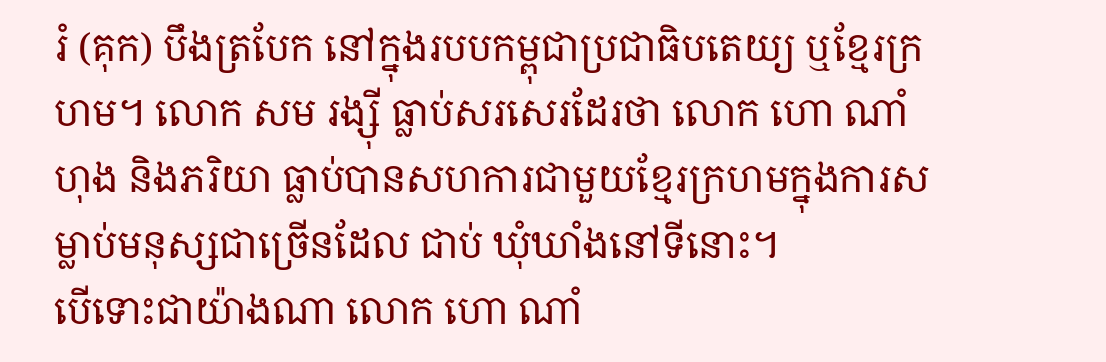រំ (គុក) បឹងត្របែក នៅក្នុងរបបកម្ពុជាប្រជាធិបតេយ្យ ឬខ្មែរក្រហម។ លោក សម រង្ស៊ី ធ្លាប់សរសេរដែរថា លោក ហោ ណាំហុង និងភរិយា ធ្លាប់បានសហការជាមួយខ្មែរក្រហមក្នុងការសម្លាប់មនុស្សជាច្រើនដែល ជាប់ ឃុំឃាំងនៅទីនោះ។
បើទោះជាយ៉ាងណា លោក ហោ ណាំ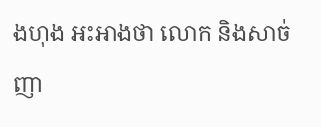ងហុង អះអាងថា លោក និងសាច់ញា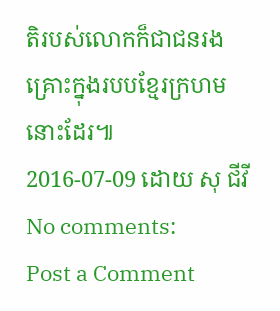តិរបស់លោកក៏ជាជនរងគ្រោះក្នុងរបបខ្មែរក្រហមនោះដែរ៕
2016-07-09 ដោយ សុ ជីវី
No comments:
Post a Comment